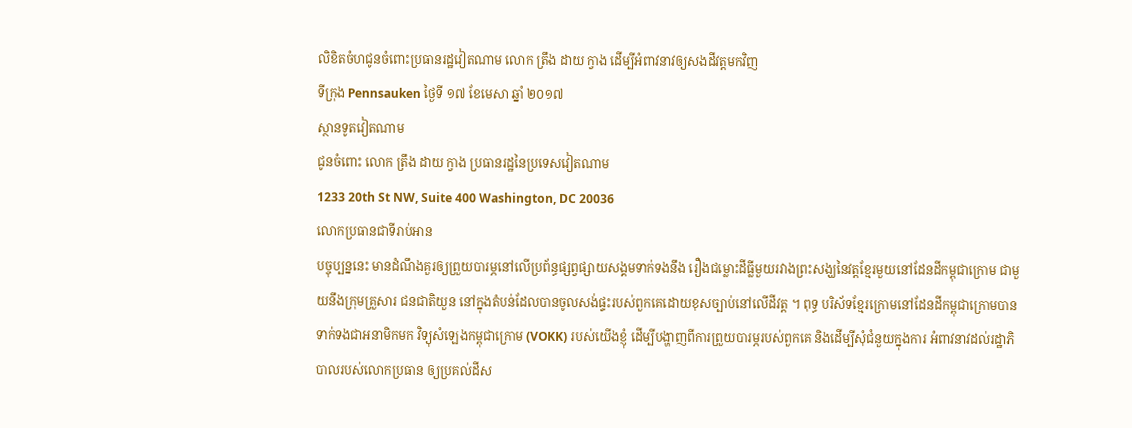លិខិតចំហជូនចំពោះប្រធានរដ្ឋវៀតណាម លោក ត្រឹង ដាយ ក្វាង ដើម្បីអំពាវនាវឲ្យសងដីវត្តមកវិញ
ទីក្រុង Pennsauken ថ្ងៃទី ១៧ ខែមេសា ឆ្នាំ ២០១៧
ស្ថានទូតវៀតណាម
ជូនចំពោះ លោក ត្រឹង ដាយ ក្វាង ប្រធានរដ្ឋនៃប្រទេសវៀតណាម
1233 20th St NW, Suite 400 Washington, DC 20036
លោកប្រធានជាទីរាប់អាន
បច្ចុប្បន្ននេះ មានដំណឹងគួរឲ្យព្រួយបារម្ភនៅលើប្រព័ន្ធផ្សព្វផ្សាយសង្គមទាក់ទងនឹង រឿងជម្លោះដីធ្លីមួយរវាងព្រះសង្ឃនៃវត្តខ្មែរមួយនៅដែនដីកម្ពុជាក្រោម ជាមួយនឹងក្រុមគ្រួសារ ជនជាតិយួន នៅក្នុងតំបន់ដែលបានចូលសង់ផ្ទះរបស់ពួកគេដោយខុសច្បាប់នៅលើដីវត្ត ។ ពុទ្ធ បរិស័ទខ្មែរក្រោមនៅដែនដីកម្ពុជាក្រោមបានទាក់ទងជាអនាមិកមក វិទ្យុសំឡេងកម្ពុជាក្រោម (VOKK) របស់យើងខ្ញុំ ដើម្បីបង្ហាញពីការព្រួយបារម្ភរបស់ពួកគេ និងដើម្បីសុំជំនួយក្នុងការ អំពាវនាវដល់រដ្ឋាភិបាលរបស់លោកប្រធាន ឲ្យប្រគល់ដីស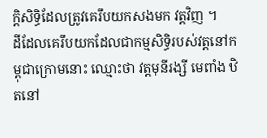ក្តិសិទ្ធិដែលត្រូវគេរឹបយកសងមក វត្តវិញ ។
ដីដែលគេរឹបយកដែលជាកម្មសិទ្ធិរបស់វត្តនៅកម្ពុជាក្រោមនោះ ឈ្មោះថា វត្តមុនីរង្សី មេពាំង ឋិតនៅ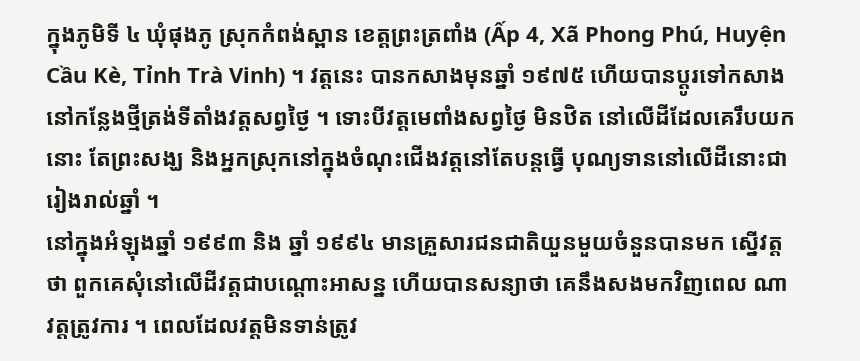ក្នុងភូមិទី ៤ ឃុំផុងភូ ស្រុកកំពង់ស្ពាន ខេត្តព្រះត្រពាំង (Ấp 4, Xã Phong Phú, Huyện Cầu Kè, Tỉnh Trà Vinh) ។ វត្តនេះ បានកសាងមុនឆ្នាំ ១៩៧៥ ហើយបានប្ដូរទៅកសាងនៅកន្លែងថ្មីត្រង់ទីតាំងវត្តសព្វថ្ងៃ ។ ទោះបីវត្តមេពាំងសព្វថ្ងៃ មិនឋិត នៅលើដីដែលគេរឹបយកនោះ តែព្រះសង្ឃ និងអ្នកស្រុកនៅក្នុងចំណុះជើងវត្តនៅតែបន្តធ្វើ បុណ្យទាននៅលើដីនោះជារៀងរាល់ឆ្នាំ ។
នៅក្នុងអំឡុងឆ្នាំ ១៩៩៣ និង ឆ្នាំ ១៩៩៤ មានគ្រួសារជនជាតិយួនមួយចំនួនបានមក ស្នើវត្តថា ពួកគេសុំនៅលើដីវត្តជាបណ្ដោះអាសន្ន ហើយបានសន្យាថា គេនឹងសងមកវិញពេល ណាវត្តត្រូវការ ។ ពេលដែលវត្តមិនទាន់ត្រូវ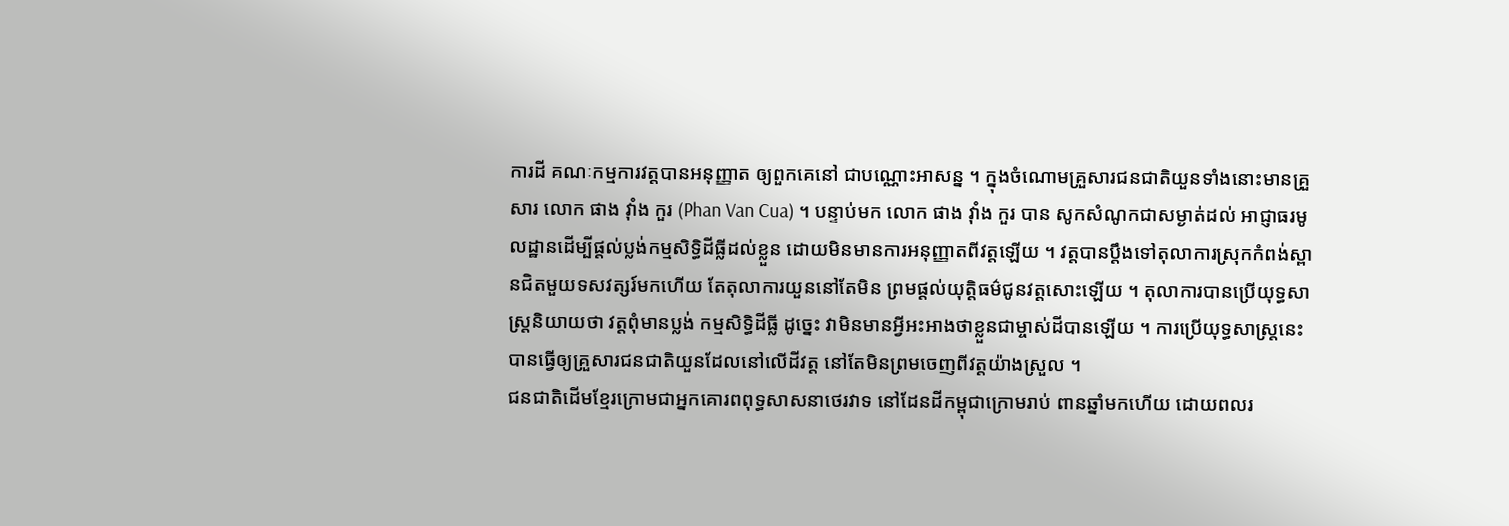ការដី គណៈកម្មការវត្តបានអនុញ្ញាត ឲ្យពួកគេនៅ ជាបណ្ណោះអាសន្ន ។ ក្នុងចំណោមគ្រួសារជនជាតិយួនទាំងនោះមានគ្រួសារ លោក ផាង វ៉ាំង កួរ (Phan Van Cua) ។ បន្ទាប់មក លោក ផាង វ៉ាំង កួរ បាន សូកសំណូកជាសម្ងាត់ដល់ អាជ្ញាធរមូលដ្ឋានដើម្បីផ្ដល់ប្លង់កម្មសិទ្ធិដីធ្លីដល់ខ្លួន ដោយមិនមានការអនុញ្ញាតពីវត្តឡើយ ។ វត្តបានប្ដឹងទៅតុលាការស្រុកកំពង់ស្ពានជិតមួយទសវត្សរ៍មកហើយ តែតុលាការយួននៅតែមិន ព្រមផ្ដល់យុត្តិធម៌ជូនវត្តសោះឡើយ ។ តុលាការបានប្រើយុទ្ធសាស្ត្រនិយាយថា វត្តពុំមានប្លង់ កម្មសិទ្ធិដីធ្លី ដូច្នេះ វាមិនមានអ្វីអះអាងថាខ្លួនជាម្ចាស់ដីបានឡើយ ។ ការប្រើយុទ្ធសាស្ត្រនេះ បានធ្វើឲ្យគ្រួសារជនជាតិយួនដែលនៅលើដីវត្ត នៅតែមិនព្រមចេញពីវត្តយ៉ាងស្រួល ។
ជនជាតិដើមខ្មែរក្រោមជាអ្នកគោរពពុទ្ធសាសនាថេរវាទ នៅដែនដីកម្ពុជាក្រោមរាប់ ពានឆ្នាំមកហើយ ដោយពលរ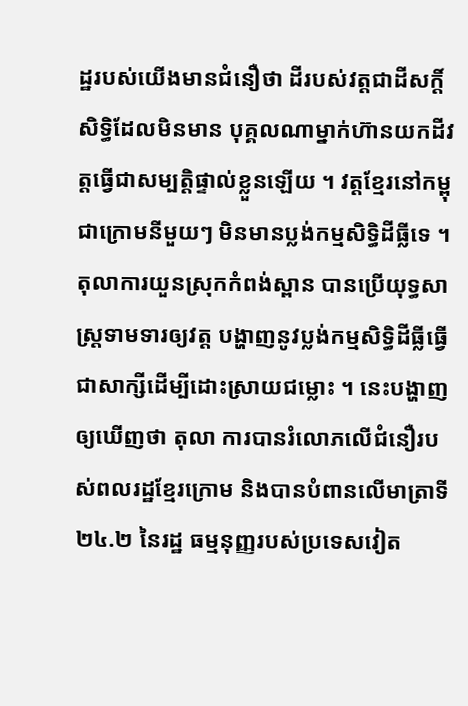ដ្ឋរបស់យើងមានជំនឿថា ដីរបស់វត្តជាដីសក្តិ៍សិទ្ធិដែលមិនមាន បុគ្គលណាម្នាក់ហ៊ានយកដីវត្តធ្វើជាសម្បត្តិផ្ទាល់ខ្លួនឡើយ ។ វត្តខ្មែរនៅកម្ពុជាក្រោមនីមួយៗ មិនមានប្លង់កម្មសិទ្ធិដីធ្លីទេ ។ តុលាការយួនស្រុកកំពង់ស្ពាន បានប្រើយុទ្ធសាស្ត្រទាមទារឲ្យវត្ត បង្ហាញនូវប្លង់កម្មសិទ្ធិដីធ្លីធ្វើជាសាក្សីដើម្បីដោះស្រាយជម្លោះ ។ នេះបង្ហាញឲ្យឃើញថា តុលា ការបានរំលោភលើជំនឿរបស់ពលរដ្ឋខ្មែរក្រោម និងបានបំពានលើមាត្រាទី ២៤.២ នៃរដ្ឋ ធម្មនុញ្ញរបស់ប្រទេសវៀត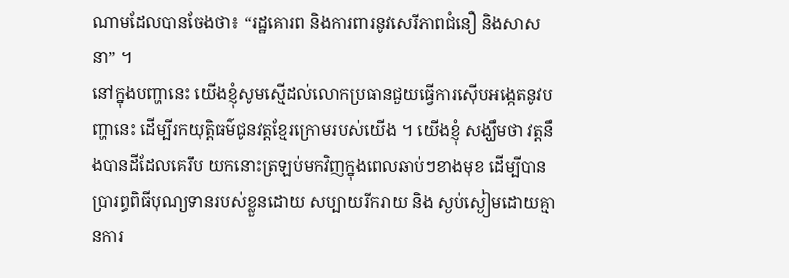ណាមដែលបានចែងថា៖ “រដ្ឋគោរព និងការពារនូវសេរីភាពជំនឿ និងសាសនា” ។
នៅក្នុងបញ្ហានេះ យើងខ្ញុំសូមស្មើដល់លោកប្រធានជួយធ្វើការស៊ើបអង្កេតនូវបញ្ហានេះ ដើម្បីរកយុត្តិធម៌ជូនវត្តខ្មែរក្រោមរបស់យើង ។ យើងខ្ញុំ សង្ឃឹមថា វត្តនឹងបានដីដែលគេរឹប យកនោះត្រឡប់មកវិញក្នុងពេលឆាប់ៗខាងមុខ ដើម្បីបានប្រារព្ធពិធីបុណ្យទានរបស់ខ្លួនដោយ សប្បាយរីករាយ និង ស្ងប់ស្ងៀមដោយគ្មានការ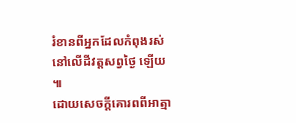រំខានពីអ្នកដែលកំពុងរស់នៅលើដីវត្តសព្វថ្ងៃ ឡើយ ៕
ដោយសេចក្ដីគោរពពីអាត្មា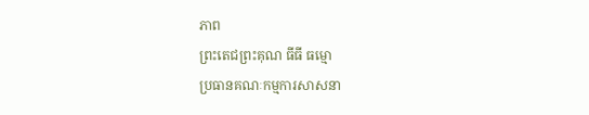ភាព
ព្រះតេជព្រះគុណ ធីធី ធម្មោ
ប្រធានគណៈកម្មការសាសនា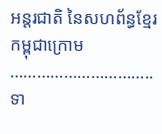អន្តរជាតិ នៃសហព័ន្ធខ្មែរកម្ពុជាក្រោម
…………………………..
ទា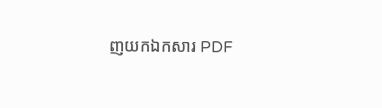ញយកឯកសារ PDF